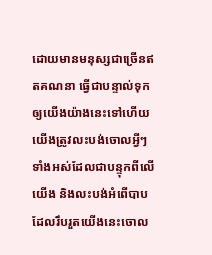ដោយមានមនុស្សជាច្រើនឥតគណនា ធ្វើជាបន្ទាល់ទុកឲ្យយើងយ៉ាងនេះទៅហើយ យើងត្រូវលះបង់ចោលអ្វីៗទាំងអស់ដែលជាបន្ទុកពីលើយើង និងលះបង់អំពើបាបដែលរឹបរួតយើងនេះចោល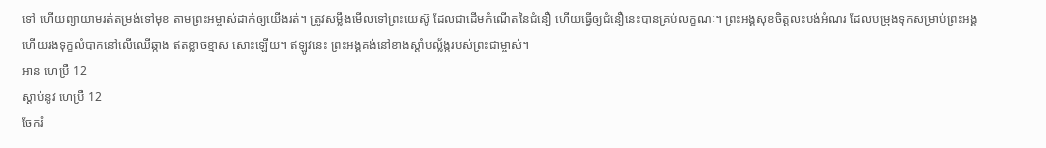ទៅ ហើយព្យាយាមរត់តម្រង់ទៅមុខ តាមព្រះអម្ចាស់ដាក់ឲ្យយើងរត់។ ត្រូវសម្លឹងមើលទៅព្រះយេស៊ូ ដែលជាដើមកំណើតនៃជំនឿ ហើយធ្វើឲ្យជំនឿនេះបានគ្រប់លក្ខណៈ។ ព្រះអង្គសុខចិត្តលះបង់អំណរ ដែលបម្រុងទុកសម្រាប់ព្រះអង្គ ហើយរងទុក្ខលំបាកនៅលើឈើឆ្កាង ឥតខ្លាចខ្មាស សោះឡើយ។ ឥឡូវនេះ ព្រះអង្គគង់នៅខាងស្ដាំបល្ល័ង្ករបស់ព្រះជាម្ចាស់។
អាន ហេប្រឺ 12
ស្ដាប់នូវ ហេប្រឺ 12
ចែករំ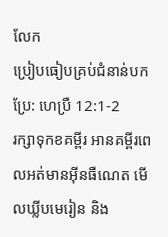លែក
ប្រៀបធៀបគ្រប់ជំនាន់បកប្រែ: ហេប្រឺ 12:1-2
រក្សាទុកខគម្ពីរ អានគម្ពីរពេលអត់មានអ៊ីនធឺណេត មើលឃ្លីបមេរៀន និង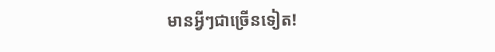មានអ្វីៗជាច្រើនទៀត!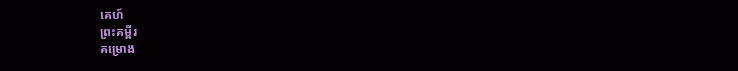គេហ៍
ព្រះគម្ពីរ
គម្រោង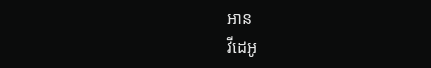អាន
វីដេអូ